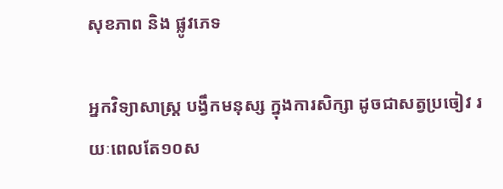សុខភាព និង ផ្លូវភេទ

អ្នកវិទ្យាសាស្ត្រ បង្វឹកមនុស្ស ក្នុងការសិក្សា ដូចជាសត្វប្រចៀវ រយៈពេលតែ១០ស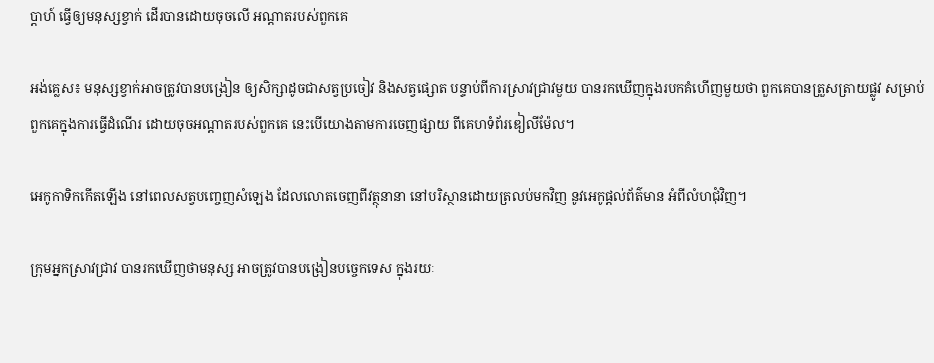ប្តាហ៍ ធ្វើឲ្យមនុស្សខ្វាក់ ដើរបានដោយចុចលើ អណ្តាតរបស់ពួកគេ

អង់គ្លេស៖ មនុស្សខ្វាក់អាចត្រូវបានបង្រៀន ឲ្យសិក្សាដូចជាសត្វប្រចៀវ និងសត្វផ្សោត បន្ទាប់ពីការស្រាវជ្រាវមួយ បានរកឃើញក្នុងរបកគំហើញមួយថា ពួកគេបានត្រួសត្រាយផ្លូវ សម្រាប់ពួកគេក្នុងការធ្វើដំណើរ ដោយចុចអណ្តាតរបស់ពួកគេ នេះបើយោងតាមការចេញផ្សាយ ពីគេហទំព័រឌៀលីម៉ែល។

អេកូកាទិកកើតឡើង នៅពេលសត្វបញ្ចេញសំឡេង ដែលលោតចេញពីវត្ថុនានា នៅបរិស្ថានដោយត្រលប់មកវិញ នូវអេកូផ្តល់ព័ត៌មាន អំពីលំហជុំវិញ។

ក្រុមអ្នកស្រាវជ្រាវ បានរកឃើញថាមនុស្ស អាចត្រូវបានបង្រៀនបច្ចេកទេស ក្នុងរយៈ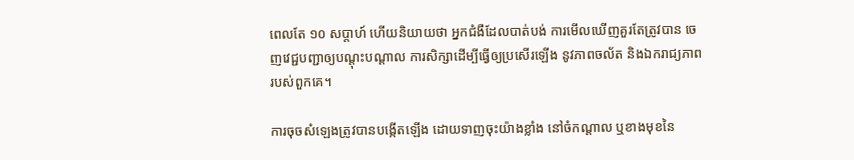ពេលតែ ១០ សប្តាហ៍ ហើយនិយាយថា អ្នកជំងឺដែលបាត់បង់ ការមើលឃើញគួរតែត្រូវបាន ចេញវេជ្ជបញ្ជាឲ្យបណ្តុះបណ្តាល ការសិក្សាដើម្បីធ្វើឲ្យប្រសើរឡើង នូវភាពចល័ត និងឯករាជ្យភាពរបស់ពួកគេ។

ការចុចសំឡេងត្រូវបានបង្កើតឡើង ដោយទាញចុះយ៉ាងខ្លាំង នៅចំកណ្តាល ឬខាងមុខនៃ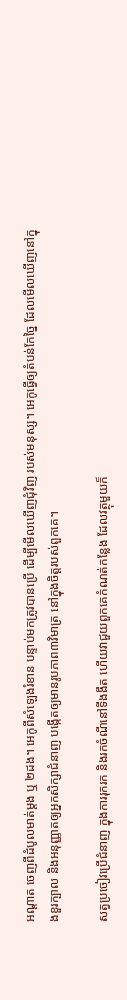អណ្តាត ចេញពីដំបូលមាត់ម្តង ឬ ២ដង។ អេកូពីសំឡេងរំខាន បន្ទាប់មកត្រូវបានប្រើ ដើម្បីមើលឃើញជុំវិញ របស់មនុស្ស។ អេកូធ្វើឲ្យតំបន់កែច្នៃ ដែលមើលឃើញនៅក្នុងខួរក្បាល និងអនុញ្ញាតឲ្យអ្នកសិក្សាជំនាញ បង្កើតឲ្យមានរូបភាព៣វិមាត្រ នៅក្នុងចិត្តរបស់ពួកគេ។

សត្វប្រចៀវប្រើជំនាញ ក្នុងការរុករក និងរកចំណីនៅទីងងឹត ហើយវាជួយពួកគេកំណត់កន្លែង ដែលវត្ថុមួយក៏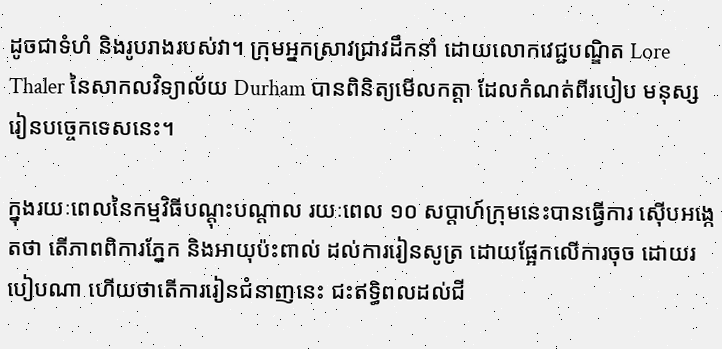ដូចជាទំហំ និងរូបរាងរបស់វា។ ក្រុមអ្នកស្រាវជ្រាវដឹកនាំ ដោយលោកវេជ្ជបណ្ឌិត Lore Thaler នៃសាកលវិទ្យាល័យ Durham បានពិនិត្យមើលកត្តា ដែលកំណត់ពីរបៀប មនុស្សរៀនបច្ចេកទេសនេះ។

ក្នុងរយៈពេលនៃកម្មវិធីបណ្តុះបណ្តាល រយៈពេល ១០ សប្តាហ៍ក្រុមនេះបានធ្វើការ ស៊ើបអង្កេតថា តើភាពពិការភ្នែក និងអាយុប៉ះពាល់ ដល់ការរៀនសូត្រ ដោយផ្អែកលើការចុច ដោយរបៀបណា ហើយថាតើការរៀនជំនាញនេះ ជះឥទ្ធិពលដល់ជី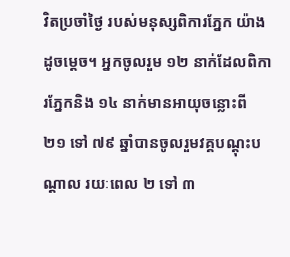វិតប្រចាំថ្ងៃ របស់មនុស្សពិការភ្នែក យ៉ាងដូចម្តេច។ អ្នកចូលរួម ១២ នាក់ដែលពិការភ្នែកនិង ១៤ នាក់មានអាយុចន្លោះពី ២១ ទៅ ៧៩ ឆ្នាំបានចូលរួមវគ្គបណ្តុះបណ្តាល រយៈពេល ២ ទៅ ៣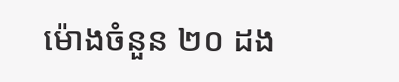ម៉ោងចំនួន ២០ ដង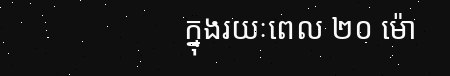ក្នុងរយៈពេល ២០ ម៉ោ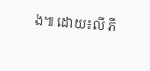ង៕ ដោយ៖លី ភី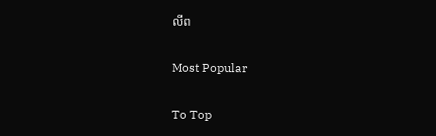លីព

Most Popular

To Top